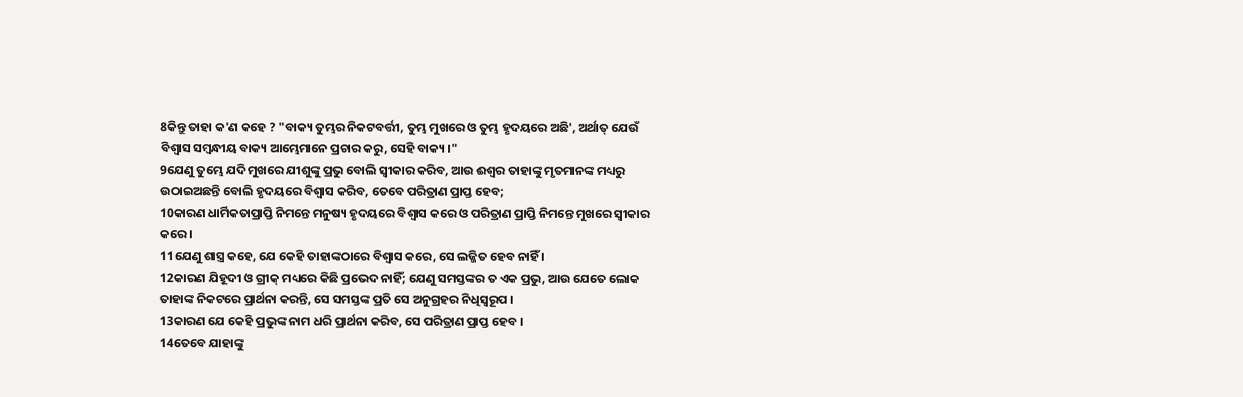8କିନ୍ତୁ ତାହା କ'ଣ କହେ ? "ବାକ୍ୟ ତୁମ୍ଭର ନିକଟବର୍ତ୍ତୀ, ତୁମ୍ଭ ମୁଖରେ ଓ ତୁମ୍ଭ ହୃଦୟରେ ଅଛି', ଅର୍ଥାତ୍ ଯେଉଁ ବିଶ୍ୱାସ ସମ୍ବନ୍ଧୀୟ ବାକ୍ୟ ଆମ୍ଭେମାନେ ପ୍ରଚାର କରୁ, ସେହି ବାକ୍ୟ ।"
9ଯେଣୁ ତୁମ୍ଭେ ଯଦି ମୁଖରେ ଯୀଶୁଙ୍କୁ ପ୍ରଭୁ ବୋଲି ସ୍ୱୀକାର କରିବ, ଆଉ ଈଶ୍ୱର ତାହାଙ୍କୁ ମୃତମାନଙ୍କ ମଧ୍ୟରୁ ଉଠାଇଅଛନ୍ତି ବୋଲି ହୃଦୟରେ ବିଶ୍ୱାସ କରିବ, ତେବେ ପରିତ୍ରାଣ ପ୍ରାପ୍ତ ହେବ;
10କାରଣ ଧାର୍ମିକତାପ୍ରାପ୍ତି ନିମନ୍ତେ ମନୁଷ୍ୟ ହୃଦୟରେ ବିଶ୍ୱାସ କରେ ଓ ପରିତ୍ରାଣ ପ୍ରାପ୍ତି ନିମନ୍ତେ ମୁଖରେ ସ୍ୱୀକାର କରେ ।
11ଯେଣୁ ଶାସ୍ତ୍ର କହେ, ଯେ କେହି ତାହାଙ୍କଠାରେ ବିଶ୍ୱାସ କରେ, ସେ ଲଜ୍ଜିତ ହେବ ନାହିଁ ।
12କାରଣ ଯିହୂଦୀ ଓ ଗ୍ରୀକ୍ ମଧ୍ୟରେ କିଛି ପ୍ରଭେଦ ନାହିଁ; ଯେଣୁ ସମସ୍ତଙ୍କର ତ ଏକ ପ୍ରଭୁ, ଆଉ ଯେତେ ଲୋକ ତାହାଙ୍କ ନିକଟରେ ପ୍ରାର୍ଥନା କରନ୍ତି, ସେ ସମସ୍ତଙ୍କ ପ୍ରତି ସେ ଅନୁଗ୍ରହର ନିଧିସ୍ୱରୂପ ।
13କାରଣ ଯେ କେହି ପ୍ରଭୁଙ୍କ ନାମ ଧରି ପ୍ରାର୍ଥନା କରିବ, ସେ ପରିତ୍ରାଣ ପ୍ରାପ୍ତ ହେବ ।
14ତେବେ ଯାହାଙ୍କୁ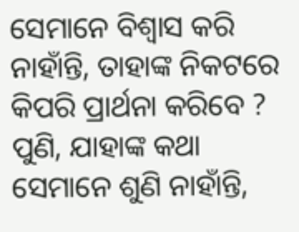ସେମାନେ ବିଶ୍ୱାସ କରି ନାହାଁନ୍ତି, ତାହାଙ୍କ ନିକଟରେ କିପରି ପ୍ରାର୍ଥନା କରିବେ ? ପୁଣି, ଯାହାଙ୍କ କଥା ସେମାନେ ଶୁଣି ନାହାଁନ୍ତି,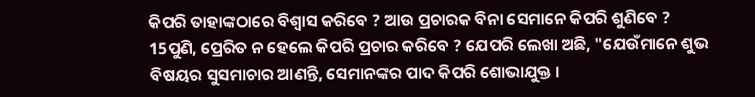କିପରି ତାହାଙ୍କଠାରେ ବିଶ୍ୱାସ କରିବେ ? ଆଉ ପ୍ରଚାରକ ବିନା ସେମାନେ କିପରି ଶୁଣିବେ ?
15ପୁଣି, ପ୍ରେରିତ ନ ହେଲେ କିପରି ପ୍ରଚାର କରିବେ ? ଯେପରି ଲେଖା ଅଛି, "ଯେଉଁମାନେ ଶୁଭ ବିଷୟର ସୁସମାଚାର ଆଣନ୍ତି, ସେମାନଙ୍କର ପାଦ କିପରି ଶୋଭାଯୁକ୍ତ ।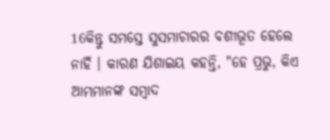16କିନ୍ତୁ ସମସ୍ତେ ସୁସମାଚାରର ବଶୀଭୂତ ହେଲେ ନାହିଁ । କାରଣ ଯିଶାଇୟ କହନ୍ତି, "ହେ ପ୍ରଭୁ, କିଏ ଆମ୍ଭମାନଙ୍କ ସମ୍ବାଦ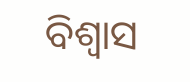ବିଶ୍ୱାସ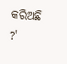କରିଅଛି ?'